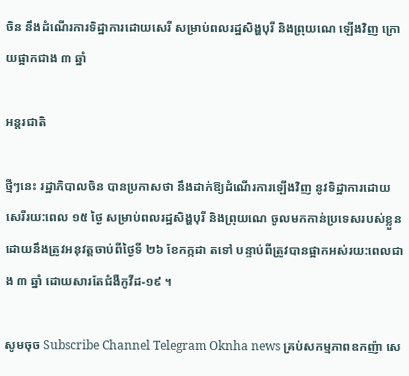ចិន នឹងដំណើរការទិដ្ឋាការដោយសេរី សម្រាប់ពលរដ្ឋសិង្ហបុរី និងព្រុយណេ ឡើងវិញ ក្រោយផ្អាកជាង ៣ ឆ្នាំ

អន្តរជាតិ

ថ្មីៗនេះ រដ្ឋាភិបាលចិន បានប្រកាសថា នឹងដាក់ឱ្យដំណើរការឡើងវិញ នូវទិដ្ឋាការដោយសេរីរយ:ពេល ១៥ ថ្ងៃ សម្រាប់ពលរដ្ឋសិង្ហបុរី និងព្រុយណេ ចូលមកកាន់ប្រទេសរបស់ខ្លួន ដោយនឹងត្រូវអនុវត្តចាប់ពីថ្ងៃទី ២៦ ខែកក្កដា តទៅ បន្ទាប់ពីត្រូវបានផ្អាកអស់រយ:ពេលជាង ៣ ឆ្នាំ ដោយសារតែជំងឺកូវីដ-១៩ ។

សូមចុច Subscribe Channel Telegram Oknha news គ្រប់សកម្មភាពឧកញ៉ា សេ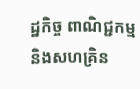ដ្ឋកិច្ច ពាណិជ្ជកម្ម និងសហគ្រិន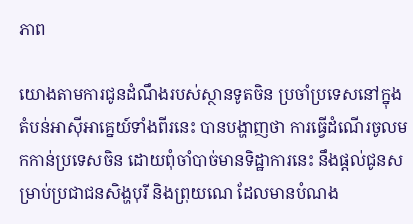ភាព

យោងតាមការជូនដំណឹងរបស់ស្ថានទូតចិន ប្រចាំប្រទេសនៅក្នុងតំបន់អាស៊ីអាគ្នេយ៍ទាំងពីរនេះ បានបង្ហាញថា ការធ្វើដំណើរចូលមកកាន់ប្រទេសចិន ដោយពុំចាំបាច់មានទិដ្ឋាការនេះ នឹងផ្តល់ជូនសម្រាប់ប្រជាជនសិង្ហបុរី និងព្រុយណេ ដែលមានបំណង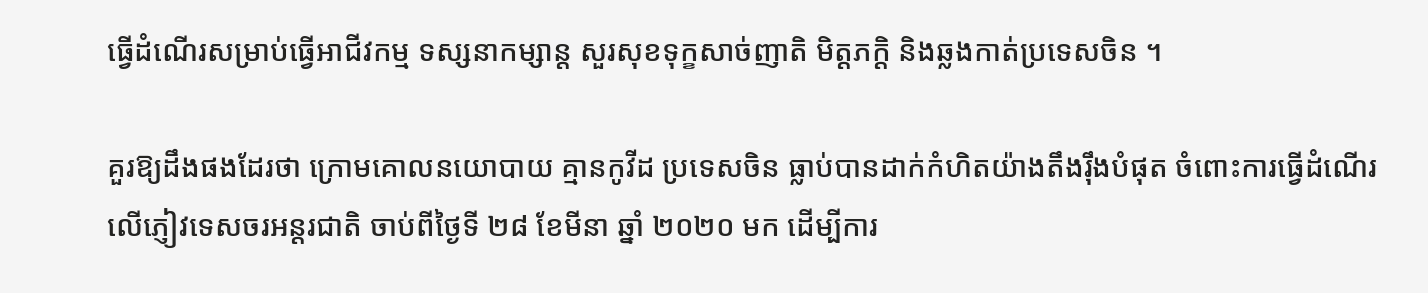ធ្វើដំណើរសម្រាប់ធ្វើអាជីវកម្ម ទស្សនាកម្សាន្ត សួរសុខទុក្ខសាច់ញាតិ មិត្តភក្តិ និងឆ្លងកាត់ប្រទេសចិន ។

គួរឱ្យដឹងផងដែរថា ក្រោមគោលនយោបាយ គ្មានកូវីដ ប្រទេសចិន ធ្លាប់បានដាក់កំហិតយ៉ាងតឹងរ៉ឹងបំផុត ចំពោះការធ្វើដំណើរ លើភ្ញៀវទេសចរអន្តរជាតិ ចាប់ពីថ្ងៃទី ២៨ ខែមីនា ឆ្នាំ ២០២០ មក ដើម្បីការ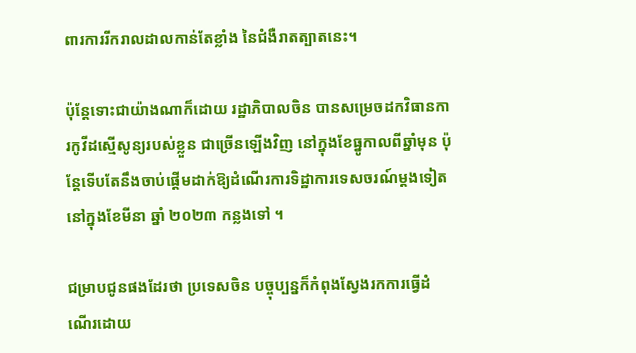ពារការរីករាលដាលកាន់តែខ្លាំង នៃជំងឺរាតត្បាតនេះ។

ប៉ុន្តែទោះជាយ៉ាងណាក៏ដោយ រដ្ឋាភិបាលចិន បានសម្រេចដកវិធានការកូវីដស្មើសូន្យរបស់ខ្លួន ជាច្រើនឡើងវិញ នៅក្នុងខែធ្នូកាលពីឆ្នាំមុន ប៉ុន្តែទើបតែនឹងចាប់ផ្តើមដាក់ឱ្យដំណើរការទិដ្ឋាការទេសចរណ៍ម្តងទៀត នៅក្នុងខែមីនា ឆ្នាំ ២០២៣ កន្លងទៅ ។

ជម្រាបជូនផងដែរថា ប្រទេសចិន បច្ចុប្បន្នក៏កំពុងស្វែងរកការធ្វើដំណើរដោយ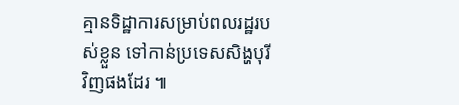គ្មានទិដ្ឋាការសម្រាប់ពលរដ្ឋរបស់ខ្លួន ទៅកាន់ប្រទេសសិង្ហបុរី វិញផងដែរ ៕